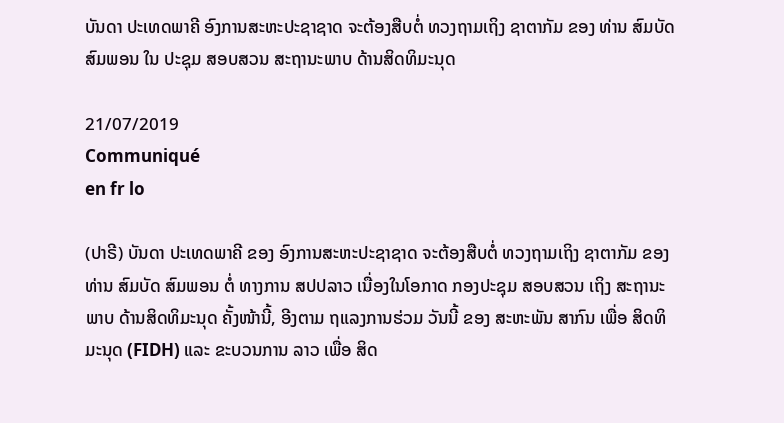ບັນດາ ປະເທດພາຄີ ອົງການສະຫະປະຊາຊາດ ຈະຕ້ອງສືບຕໍ່ ທວງຖາມເຖິງ ຊາຕາກັມ ຂອງ ທ່ານ ສົມບັດ ສົມພອນ ໃນ ປະຊຸມ ສອບສວນ ສະຖານະພາບ ດ້ານສິດທິມະນຸດ

21/07/2019
Communiqué
en fr lo

(ປາຣີ) ບັນດາ ປະເທດພາຄີ ຂອງ ອົງການສະຫະປະຊາຊາດ ຈະຕ້ອງສືບຕໍ່ ທວງຖາມເຖິງ ຊາຕາກັມ ຂອງ ທ່ານ ສົມບັດ ສົມພອນ ຕໍ່ ທາງການ ສປປລາວ ເນື່ອງໃນໂອກາດ ກອງປະຊຸມ ສອບສວນ ເຖິງ ສະຖານະພາບ ດ້ານສິດທິມະນຸດ ຄັ້ງໜ້ານີ້, ອີງຕາມ ຖແລງການຮ່ວມ ວັນນີ້ ຂອງ ສະຫະພັນ ສາກົນ ເພື່ອ ສິດທິມະນຸດ (FIDH) ແລະ ຂະບວນການ ລາວ ເພື່ອ ສິດ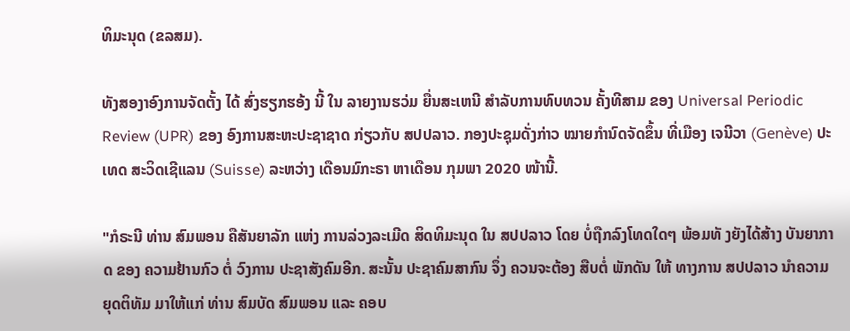ທິມະນຸດ (ຂລສມ).

ທັງສອງາອົງການຈັດຕັ້ງ ໄດ້ ສົ່ງຮຽກຮອ້ງ ນີ້ ໃນ ລາຍງານຮວ່ມ ຍື່ນສະເຫນີ ສໍາລັບການທົບທວນ ຄັ້ງທີສາມ ຂອງ Universal Periodic Review (UPR) ຂອງ ອົງການສະຫະປະຊາຊາດ ກ່ຽວກັບ ສປປລາວ. ກອງປະຊຸມດັ່ງກ່າວ ໝາຍກຳນົດຈັດຂຶ້ນ ທີ່ເມືອງ ເຈນີວາ (Genève) ປະເທດ ສະວິດເຊີແລນ (Suisse) ລະຫວ່າງ ເດືອນມົກະຣາ ຫາເດືອນ ກຸມພາ 2020 ໜ້ານີ້.

"ກໍຣະນີ ທ່ານ ສົມພອນ ຄືສັນຍາລັກ ແຫ່ງ ການລ່ວງລະເມີດ ສິດທິມະນຸດ ໃນ ສປປລາວ ໂດຍ ບໍ່ຖືກລົງໂທດໃດໆ ພ້ອມທັ ງຍັງໄດ້ສ້າງ ບັນຍາກາດ ຂອງ ຄວາມຢ້ານກົວ ຕໍ່ ວົງການ ປະຊາສັງຄົມອີກ. ສະນັ້ນ ປະຊາຄົມສາກົນ ຈຶ່ງ ຄວນຈະຕ້ອງ ສືບຕໍ່ ພັກດັນ ໃຫ້ ທາງການ ສປປລາວ ນຳຄວາມຍຸດຕິທັມ ມາໃຫ້ແກ່ ທ່ານ ສົມບັດ ສົມພອນ ແລະ ຄອບ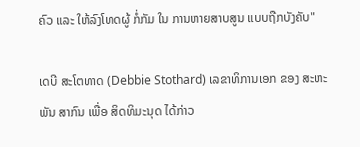ຄົວ ແລະ ໃຫ້ລົງໂທດຜູ້ ກໍ່ກັມ ໃນ ການຫາຍສາບສູນ ແບບຖືກບັງຄັບ"

ເດບີ ສະໂຕທາດ (Debbie Stothard) ເລຂາທິການເອກ ຂອງ ສະຫະພັນ ສາກົນ ເພື່ອ ສິດທິມະນຸດ ໄດ້ກ່າວ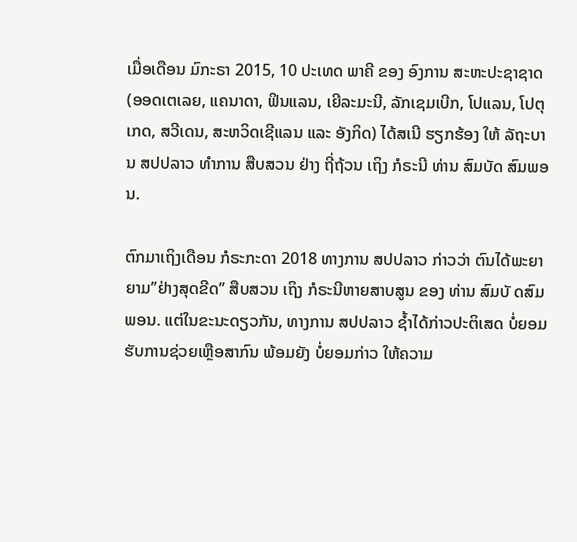ເມື່ອເດືອນ ມົກະຣາ 2015, 10 ປະເທດ ພາຄີ ຂອງ ອົງການ ສະຫະປະຊາຊາດ (ອອດເຕເລຍ, ແຄນາດາ, ຟິນແລນ, ເຍີລະມະນີ, ລັກເຊມເບີກ, ໂປແລນ, ໂປຕຸເກດ, ສວີເດນ, ສະຫວິດເຊີແລນ ແລະ ອັງກິດ) ໄດ້ສເນີ ຮຽກຮ້ອງ ໃຫ້ ລັຖະບານ ສປປລາວ ທຳການ ສືບສວນ ຢ່າງ ຖີ່ຖ້ວນ ເຖິງ ກໍຣະນີ ທ່ານ ສົມບັດ ສົມພອນ.

ຕົກມາເຖິງເດືອນ ກໍຣະກະດາ 2018 ທາງການ ສປປລາວ ກ່າວວ່າ ຕົນໄດ້ພະຍາຍາມ’’ຢ່າງສຸດຂີດ’’ ສືບສວນ ເຖິງ ກໍຣະນີຫາຍສາບສູນ ຂອງ ທ່ານ ສົມບັ ດສົມພອນ. ແຕ່ໃນຂະນະດຽວກັນ, ທາງການ ສປປລາວ ຊໍ້າໄດ້ກ່າວປະຕິເສດ ບໍ່ຍອມຮັບການຊ່ວຍເຫຼືອສາກົນ ພ້ອມຍັງ ບໍ່ຍອມກ່າວ ໃຫ້ຄວາມ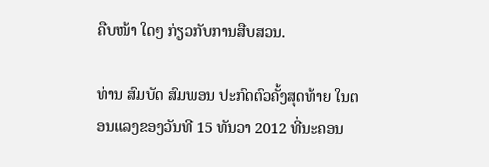ຄືບໜ້າ ໃດໆ ກ່ຽວກັບການສືບສວນ.

ທ່ານ ສົມບັດ ສົມພອນ ປະກົດຕົວຄັ້ງສຸດທ້າຍ ໃນຕອນແລງຂອງວັນທີ 15 ທັນວາ 2012 ທີ່ນະຄອນ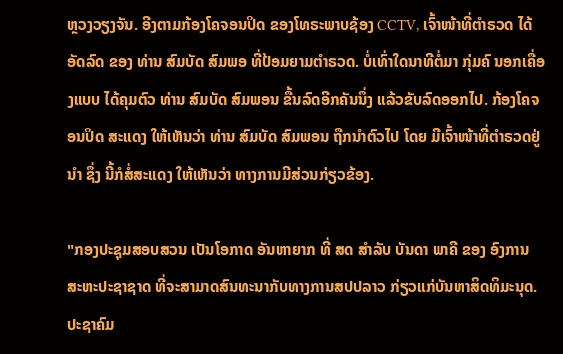ຫຼວງວຽງຈັນ. ອີງຕາມກ້ອງໂຄຈອນປິດ ຂອງໂທຣະພາບຊ້ອງ CCTV, ເຈົ້າໜ້າທີ່ຕຳຣວດ ໄດ້ອັດລົດ ຂອງ ທ່ານ ສົມບັດ ສົມພອ ທີ່ປ້ອມຍາມຕຳຣວດ. ບໍ່ເທົ່າໃດນາທີຕໍ່ມາ ກຸ່ມຄົ ນອກເຄື່ອງແບບ ໄດ້ຄຸມຕົວ ທ່ານ ສົມບັດ ສົມພອນ ຂື້ນລົດອີກຄັນນຶ່ງ ແລ້ວຂັບລົດອອກໄປ. ກ້ອງໂຄຈອນປິດ ສະແດງ ໃຫ້ເຫັນວ່າ ທ່ານ ສົມບັດ ສົມພອນ ຖືກນຳຕົວໄປ ໂດຍ ມີເຈົ້າໜ້າທີ່ຕຳຣວດຢູ່ນຳ ຊຶ່ງ ນີ້ກໍສໍ່ສະແດງ ໃຫ້ເຫັນວ່າ ທາງການມີສ່ວນກ່ຽວຂ້ອງ.

"ກອງປະຊຸມສອບສວນ ເປັນໂອກາດ ອັນຫາຍາກ ທີ່ ສດ ສຳລັບ ບັນດາ ພາຄີ ຂອງ ອົງການ ສະຫະປະຊາຊາດ ທີ່ຈະສາມາດສົນທະນາກັບທາງການສປປລາວ ກ່ຽວແກ່ບັນຫາສິດທິມະນຸດ. ປະຊາຄົມ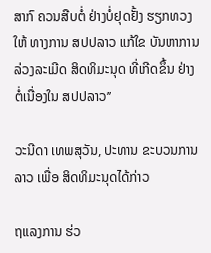ສາກົ ຄວນສືບຕໍ່ ຢ່າງບໍ່ຢຸດຢັ້ງ ຮຽກທວງໃຫ້ ທາງການ ສປປລາວ ແກ້ໃຂ ບັນຫາການລ່ວງລະເມີດ ສິດທິມະນຸດ ທີ່ເກີດຂຶ້ນ ຢ່າງຕໍ່ເນື່ອງໃນ ສປປລາວ’’

ວະນີດາ ເທພສຸວັນ, ປະທານ ຂະບວນການ ລາວ ເພື່ອ ສິດທິມະນຸດໄດ້ກ່າວ

ຖແລງການ ຮ່ວ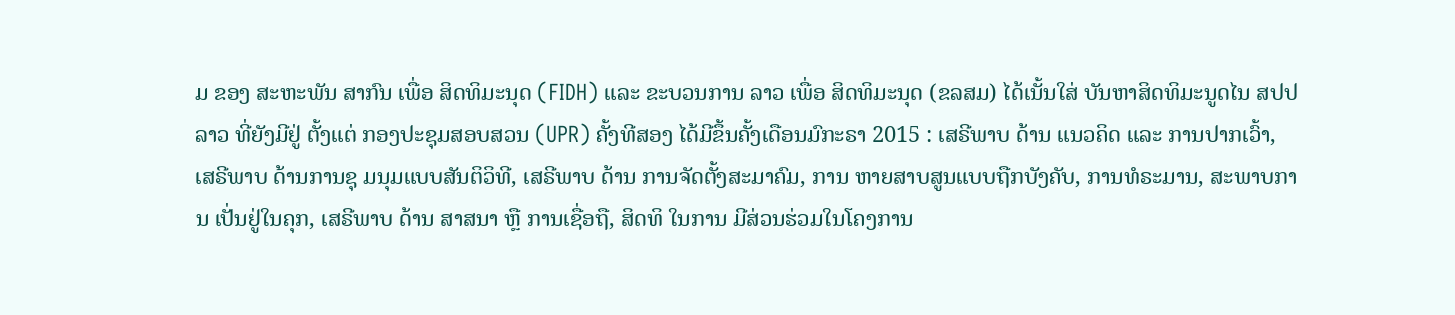ມ ຂອງ ສະຫະພັນ ສາກົນ ເພື່ອ ສິດທິມະນຸດ (FIDH) ແລະ ຂະບວນການ ລາວ ເພື່ອ ສິດທິມະນຸດ (ຂລສມ) ໄດ້ເນັ້ນໃສ່ ບັນຫາສິດທິມະນູດໄນ ສປປລາວ ທີ່ຍັງມີຢູ່ ຕັ້ງແຕ່ ກອງປະຊຸມສອບສວນ (UPR) ຄັ້ງທີສອງ ໄດ້ມີຂຶ້ນຄັ້ງເດືອນມົກະຣາ 2015 : ເສຣີພາບ ດ້ານ ແນວຄິດ ແລະ ການປາກເວົ້າ, ເສຣີພາບ ດ້ານການຊຸ ມນຸມແບບສັນຕິວິທີ, ເສຣີພາບ ດ້ານ ການຈັດຕັ້ງສະມາຄົມ, ການ ຫາຍສາບສູນແບບຖືກບັງຄັບ, ການທໍຣະມານ, ສະພາບການ ເປັ່ນຢູ່ໃນຄຸກ, ເສຣີພາບ ດ້ານ ສາສນາ ຫຼື ການເຊື່ອຖື, ສິດທິ ໃນການ ມີສ່ວນຮ່ວມໃນໂຄງການ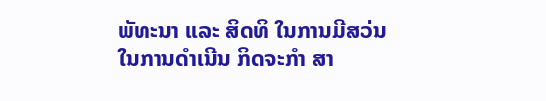ພັທະນາ ແລະ ສິດທິ ໃນການມີສວ່ນ ໃນການດໍາເນີນ ກິດຈະກໍາ ສາ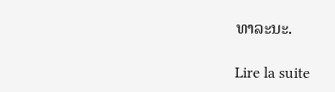ທາລະນະ.

Lire la suite